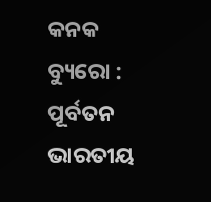କନକ ବ୍ୟୁରୋ : ପୂର୍ବତନ ଭାରତୀୟ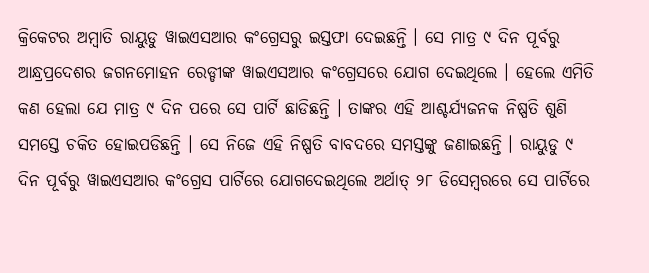କ୍ରିକେଟର ଅମ୍ବାତି ରାୟୁଡୁ ୱାଇଏସଆର କଂଗ୍ରେସରୁ ଇସ୍ତଫା ଦେଇଛନ୍ତି । ସେ ମାତ୍ର ୯ ଦିନ ପୂର୍ବରୁ ଆନ୍ଧ୍ରପ୍ରଦେଶର ଜଗନମୋହନ ରେଡ୍ଡୀଙ୍କ ୱାଇଏସଆର କଂଗ୍ରେସରେ ଯୋଗ ଦେଇଥିଲେ । ହେଲେ ଏମିତି କଣ ହେଲା ଯେ ମାତ୍ର ୯ ଦିନ ପରେ ସେ ପାର୍ଟି ଛାଡିଛନ୍ତି । ତାଙ୍କର ଏହି ଆଶ୍ଚର୍ଯ୍ୟଜନକ ନିଷ୍ପତି ଶୁଣି ସମସ୍ତେ ଚକିତ ହୋଇପଡିଛନ୍ତି । ସେ ନିଜେ ଏହି ନିଷ୍ପତି ବାବଦରେ ସମସ୍ତଙ୍କୁ ଜଣାଇଛନ୍ତି । ରାୟୁଡୁ ୯ ଦିନ ପୂର୍ବରୁ ୱାଇଏସଆର କଂଗ୍ରେସ ପାର୍ଟିରେ ଯୋଗଦେଇଥିଲେ ଅର୍ଥାତ୍ ୨୮ ଡିସେମ୍ବରରେ ସେ ପାର୍ଟିରେ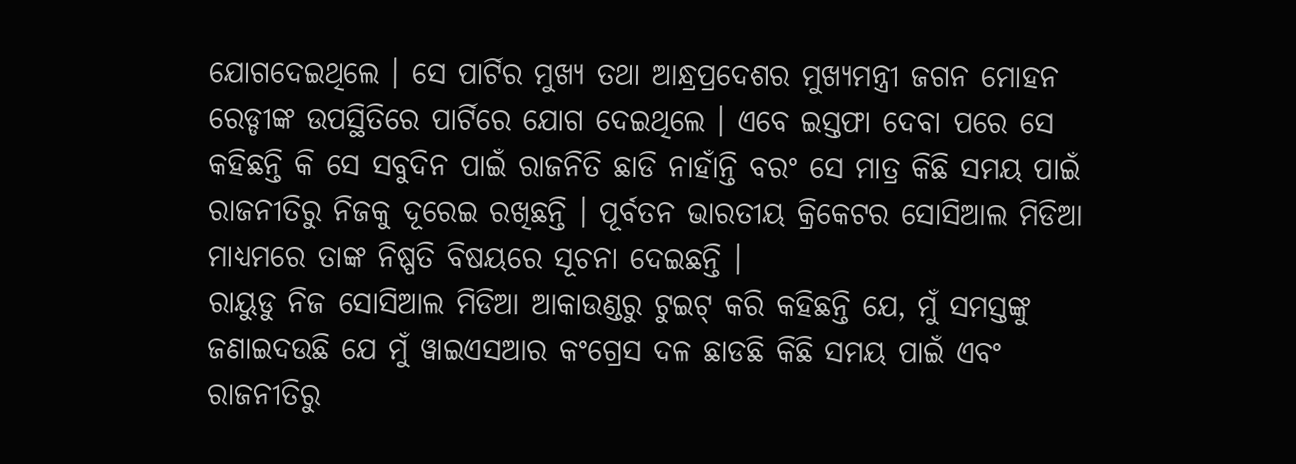ଯୋଗଦେଇଥିଲେ । ସେ ପାର୍ଟିର ମୁଖ୍ୟ ତଥା ଆନ୍ଧ୍ରପ୍ରଦେଶର ମୁଖ୍ୟମନ୍ତ୍ରୀ ଜଗନ ମୋହନ ରେଡ୍ଡୀଙ୍କ ଉପସ୍ଥିତିରେ ପାର୍ଟିରେ ଯୋଗ ଦେଇଥିଲେ । ଏବେ ଇସ୍ତଫା ଦେବା ପରେ ସେ କହିଛନ୍ତି କି ସେ ସବୁଦିନ ପାଇଁ ରାଜନିତି ଛାଡି ନାହାଁନ୍ତି ବରଂ ସେ ମାତ୍ର କିଛି ସମୟ ପାଇଁ ରାଜନୀତିରୁ ନିଜକୁ ଦୂରେଇ ରଖିଛନ୍ତି । ପୂର୍ବତନ ଭାରତୀୟ କ୍ରିକେଟର ସୋସିଆଲ ମିଡିଆ ମାଧ୍ୟମରେ ତାଙ୍କ ନିଷ୍ପତି ବିଷୟରେ ସୂଚନା ଦେଇଛନ୍ତି ।
ରାୟୁଡୁ ନିଜ ସୋସିଆଲ ମିଡିଆ ଆକାଉଣ୍ଡରୁ ଟୁଇଟ୍ କରି କହିଛନ୍ତି ଯେ, ମୁଁ ସମସ୍ତଙ୍କୁ ଜଣାଇଦଉଛି ଯେ ମୁଁ ୱାଇଏସଆର କଂଗ୍ରେସ ଦଳ ଛାଡଛି କିଛି ସମୟ ପାଇଁ ଏବଂ ରାଜନୀତିରୁ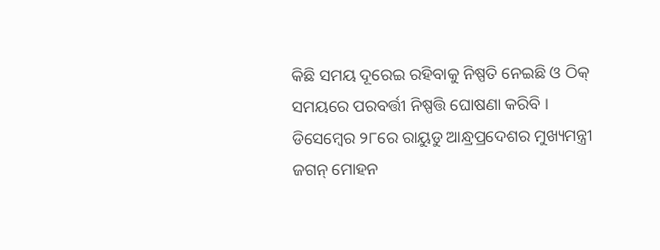କିଛି ସମୟ ଦୂରେଇ ରହିବାକୁ ନିଷ୍ପତି ନେଇଛି ଓ ଠିକ୍ ସମୟରେ ପରବର୍ତ୍ତୀ ନିଷ୍ପତ୍ତି ଘୋଷଣା କରିବି ।
ଡିସେମ୍ବେର ୨୮ରେ ରାୟୁଡୁ ଆନ୍ଧ୍ରପ୍ରଦେଶର ମୁଖ୍ୟମନ୍ତ୍ରୀ ଜଗନ୍ ମୋହନ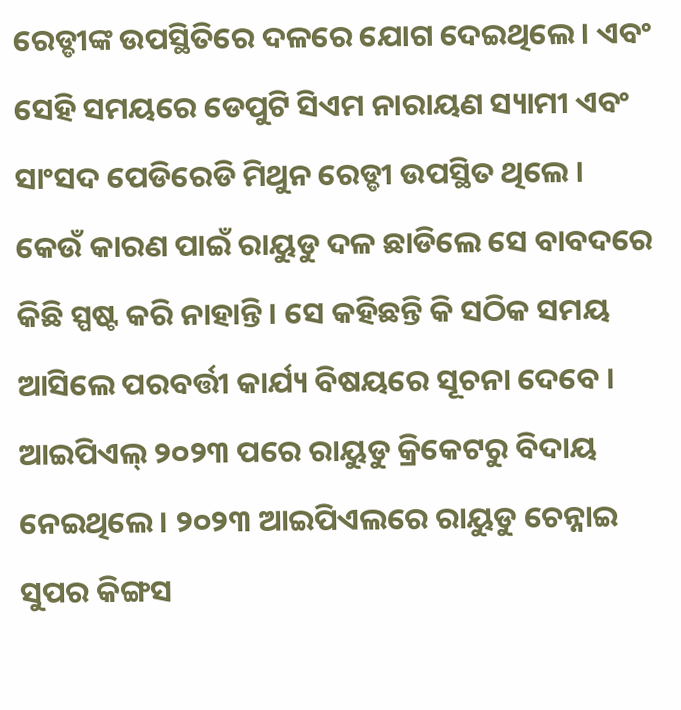ରେଡ୍ଡୀଙ୍କ ଉପସ୍ଥିତିରେ ଦଳରେ ଯୋଗ ଦେଇଥିଲେ । ଏବଂ ସେହି ସମୟରେ ଡେପୁଟି ସିଏମ ନାରାୟଣ ସ୍ୟାମୀ ଏବଂ ସାଂସଦ ପେଡିରେଡି ମିଥୁନ ରେଡ୍ଡୀ ଉପସ୍ଥିତ ଥିଲେ । କେଉଁ କାରଣ ପାଇଁ ରାୟୁଡୁ ଦଳ ଛାଡିଲେ ସେ ବାବଦରେ କିଛି ସ୍ପଷ୍ଟ କରି ନାହାନ୍ତି । ସେ କହିଛନ୍ତି କି ସଠିକ ସମୟ ଆସିଲେ ପରବର୍ତ୍ତୀ କାର୍ଯ୍ୟ ବିଷୟରେ ସୂଚନା ଦେବେ ।
ଆଇପିଏଲ୍ ୨୦୨୩ ପରେ ରାୟୁଡୁ କ୍ରିକେଟରୁ ବିଦାୟ ନେଇଥିଲେ । ୨୦୨୩ ଆଇପିଏଲରେ ରାୟୁଡୁ ଚେନ୍ନାଇ ସୁପର କିଙ୍ଗସ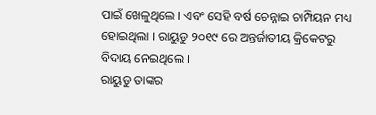ପାଇଁ ଖେଳୁଥିଲେ । ଏବଂ ସେହି ବର୍ଷ ଚେନ୍ନାଇ ଚାମ୍ପିୟନ ମଧ୍ୟ ହୋଇଥିଲା । ରାୟୁଡୁ ୨୦୧୯ ରେ ଅନ୍ତର୍ଜାତୀୟ କ୍ରିକେଟରୁ ବିଦାୟ ନେଇଥିଲେ ।
ରାୟୁଡୁ ତାଙ୍କର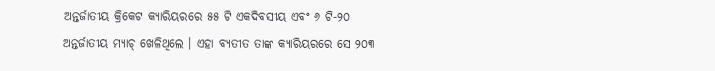ଅନ୍ତର୍ଜାତୀୟ କ୍ରିକେଟ କ୍ୟାରିୟରରେ ୫୫ ଟି ଏକଦିବସୀୟ ଏବଂ ୬ ଟି-୨୦ ଅନ୍ତର୍ଜାତୀୟ ମ୍ୟାଚ୍ ଖେଳିଥିଲେ । ଏହା ବ୍ୟତୀତ ତାଙ୍କ କ୍ୟାରିୟରରେ ସେ ୨୦୩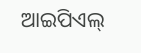ଆଇପିଏଲ୍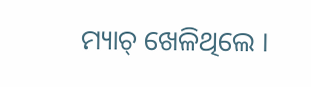ମ୍ୟାଚ୍ ଖେଳିଥିଲେ ।